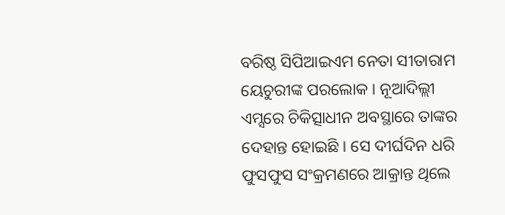ବରିଷ୍ଠ ସିପିଆଇଏମ ନେତା ସୀତାରାମ ୟେଚୁରୀଙ୍କ ପରଲୋକ । ନୂଆଦିଲ୍ଲୀ ଏମ୍ସରେ ଚିକିତ୍ସାଧୀନ ଅବସ୍ଥାରେ ତାଙ୍କର ଦେହାନ୍ତ ହୋଇଛି । ସେ ଦୀର୍ଘଦିନ ଧରି ଫୁସଫୁସ ସଂକ୍ରମଣରେ ଆକ୍ରାନ୍ତ ଥିଲେ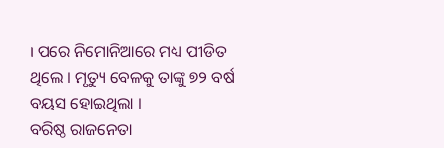। ପରେ ନିମୋନିଆରେ ମଧ୍ୟ ପୀଡିତ ଥିଲେ । ମୃତ୍ୟୁ ବେଳକୁ ତାଙ୍କୁ ୭୨ ବର୍ଷ ବୟସ ହୋଇଥିଲା ।
ବରିଷ୍ଠ ରାଜନେତା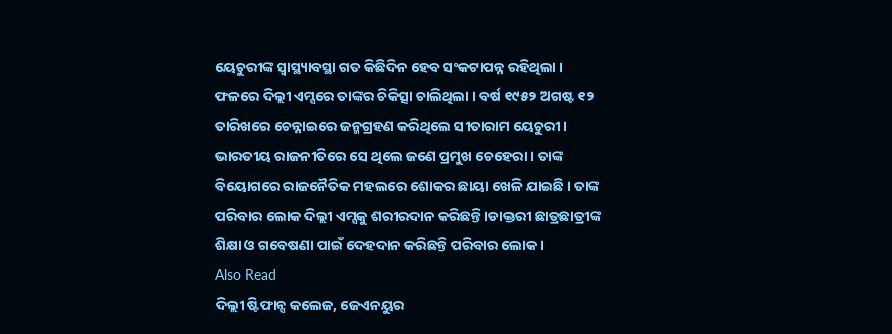ୟେଚୁରୀଙ୍କ ସ୍ୱାସ୍ଥ୍ୟାବସ୍ଥା ଗତ କିଛିଦିନ ହେବ ସଂକଟାପନ୍ନ ରହିଥିଲା । ଫଳରେ ଦିଲ୍ଲୀ ଏମ୍ସରେ ତାଙ୍କର ଚିକିତ୍ସା ଚାଲିଥିଲା । ବର୍ଷ ୧୯୫୨ ଅଗଷ୍ଟ ୧୨ ତାରିଖରେ ଚେନ୍ନାଇରେ ଜନ୍ମଗ୍ରହଣ କରିଥିଲେ ସୀତାରାମ ୟେଚୁରୀ । ଭାରତୀୟ ରାଜନୀତିରେ ସେ ଥିଲେ ଜଣେ ପ୍ରମୁଖ ଚେହେରା । ତାଙ୍କ ବିୟୋଗରେ ରାଜନୈତିକ ମହଲରେ ଶୋକର ଛାୟା ଖେଳି ଯାଇଛି । ତାଙ୍କ ପରିବାର ଲୋକ ଦିଲ୍ଲୀ ଏମ୍ସକୁ ଶରୀରଦାନ କରିଛନ୍ତି ।ଡାକ୍ତରୀ ଛାତ୍ରଛାତ୍ରୀଙ୍କ ଶିକ୍ଷା ଓ ଗବେଷଣା ପାଇଁ ଦେହଦାନ କରିଛନ୍ତି ପରିବାର ଲୋକ ।
Also Read
ଦିଲ୍ଲୀ ଷ୍ଟିଫାନ୍ସ କଲେଜ, ଜେଏନୟୁର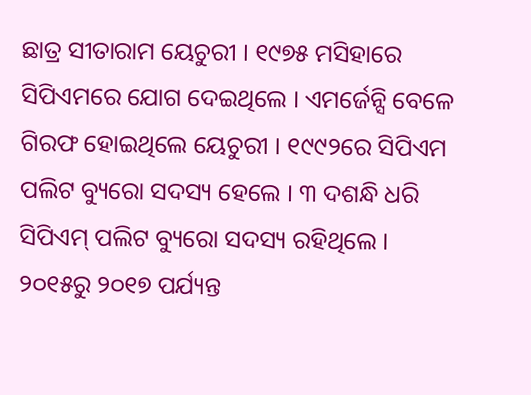ଛାତ୍ର ସୀତାରାମ ୟେଚୁରୀ । ୧୯୭୫ ମସିହାରେ ସିପିଏମରେ ଯୋଗ ଦେଇଥିଲେ । ଏମର୍ଜେନ୍ସି ବେଳେ ଗିରଫ ହୋଇଥିଲେ ୟେଚୁରୀ । ୧୯୯୨ରେ ସିପିଏମ ପଲିଟ ବ୍ୟୁରୋ ସଦସ୍ୟ ହେଲେ । ୩ ଦଶନ୍ଧି ଧରି ସିପିଏମ୍ ପଲିଟ ବ୍ୟୁରୋ ସଦସ୍ୟ ରହିଥିଲେ । ୨୦୧୫ରୁ ୨୦୧୭ ପର୍ଯ୍ୟନ୍ତ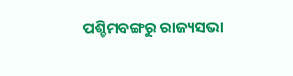ପଶ୍ଚିମବଙ୍ଗରୁ ରାଜ୍ୟସଭା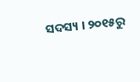ସଦସ୍ୟ । ୨୦୧୫ରୁ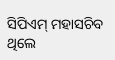ସିପିଏମ୍ ମହାସଚିବ ଥିଲେ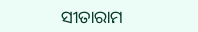ସୀତାରାମ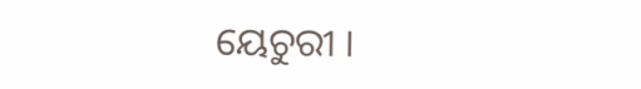ୟେଚୁରୀ ।